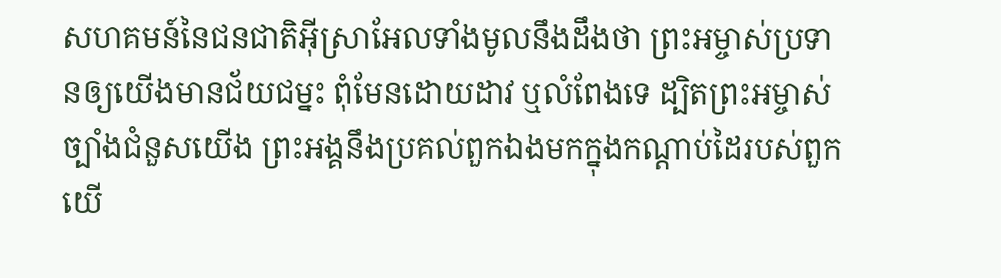សហគមន៍នៃជនជាតិអ៊ីស្រាអែលទាំងមូលនឹងដឹងថា ព្រះអម្ចាស់ប្រទានឲ្យយើងមានជ័យជម្នះ ពុំមែនដោយដាវ ឬលំពែងទេ ដ្បិតព្រះអម្ចាស់ច្បាំងជំនួសយើង ព្រះអង្គនឹងប្រគល់ពួកឯងមកក្នុងកណ្ដាប់ដៃរបស់ពួកយើ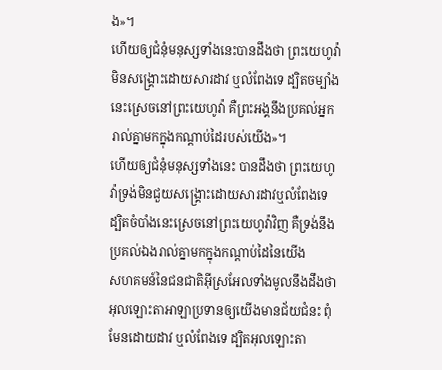ង»។
ហើយឲ្យជំនុំមនុស្សទាំងនេះបានដឹងថា ព្រះយេហូវ៉ាមិនសង្គ្រោះដោយសារដាវ ឬលំពែងទេ ដ្បិតចម្បាំងនេះស្រេចនៅព្រះយេហូវ៉ា គឺព្រះអង្គនឹងប្រគល់អ្នករាល់គ្នាមកក្នុងកណ្ដាប់ដៃរបស់យើង»។
ហើយឲ្យជំនុំមនុស្សទាំងនេះ បានដឹងថា ព្រះយេហូវ៉ាទ្រង់មិនជួយសង្គ្រោះដោយសារដាវឬលំពែងទេ ដ្បិតចំបាំងនេះស្រេចនៅព្រះយេហូវ៉ាវិញ គឺទ្រង់នឹងប្រគល់ឯងរាល់គ្នាមកក្នុងកណ្តាប់ដៃនៃយើង
សហគមន៍នៃជនជាតិអ៊ីស្រអែលទាំងមូលនឹងដឹងថា អុលឡោះតាអាឡាប្រទានឲ្យយើងមានជ័យជំនះ ពុំមែនដោយដាវ ឬលំពែងទេ ដ្បិតអុលឡោះតា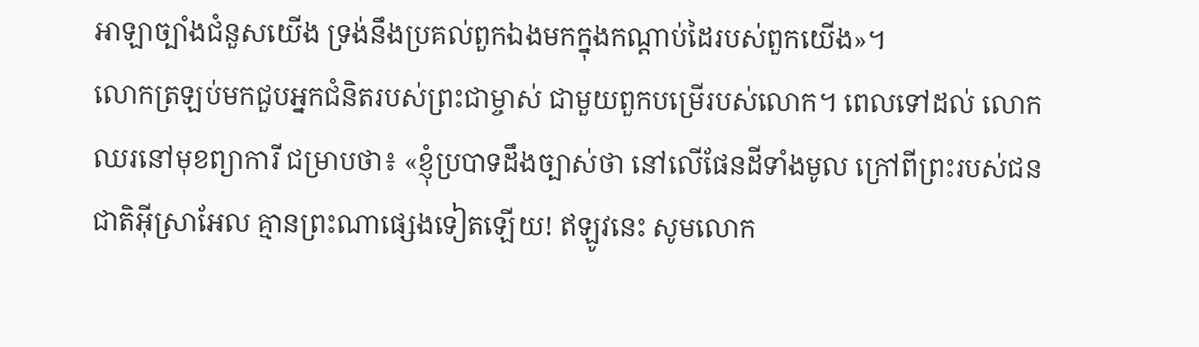អាឡាច្បាំងជំនួសយើង ទ្រង់នឹងប្រគល់ពួកឯងមកក្នុងកណ្តាប់ដៃរបស់ពួកយើង»។
លោកត្រឡប់មកជួបអ្នកជំនិតរបស់ព្រះជាម្ចាស់ ជាមួយពួកបម្រើរបស់លោក។ ពេលទៅដល់ លោកឈរនៅមុខព្យាការី ជម្រាបថា៖ «ខ្ញុំប្របាទដឹងច្បាស់ថា នៅលើផែនដីទាំងមូល ក្រៅពីព្រះរបស់ជនជាតិអ៊ីស្រាអែល គ្មានព្រះណាផ្សេងទៀតឡើយ! ឥឡូវនេះ សូមលោក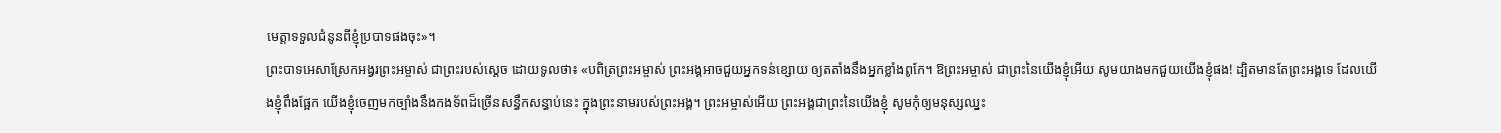មេត្តាទទួលជំនូនពីខ្ញុំប្របាទផងចុះ»។
ព្រះបាទអេសាស្រែកអង្វរព្រះអម្ចាស់ ជាព្រះរបស់ស្ដេច ដោយទូលថា៖ «បពិត្រព្រះអម្ចាស់ ព្រះអង្គអាចជួយអ្នកទន់ខ្សោយ ឲ្យតតាំងនឹងអ្នកខ្លាំងពូកែ។ ឱព្រះអម្ចាស់ ជាព្រះនៃយើងខ្ញុំអើយ សូមយាងមកជួយយើងខ្ញុំផង! ដ្បិតមានតែព្រះអង្គទេ ដែលយើងខ្ញុំពឹងផ្អែក យើងខ្ញុំចេញមកច្បាំងនឹងកងទ័ពដ៏ច្រើនសន្ធឹកសន្ធាប់នេះ ក្នុងព្រះនាមរបស់ព្រះអង្គ។ ព្រះអម្ចាស់អើយ ព្រះអង្គជាព្រះនៃយើងខ្ញុំ សូមកុំឲ្យមនុស្សឈ្នះ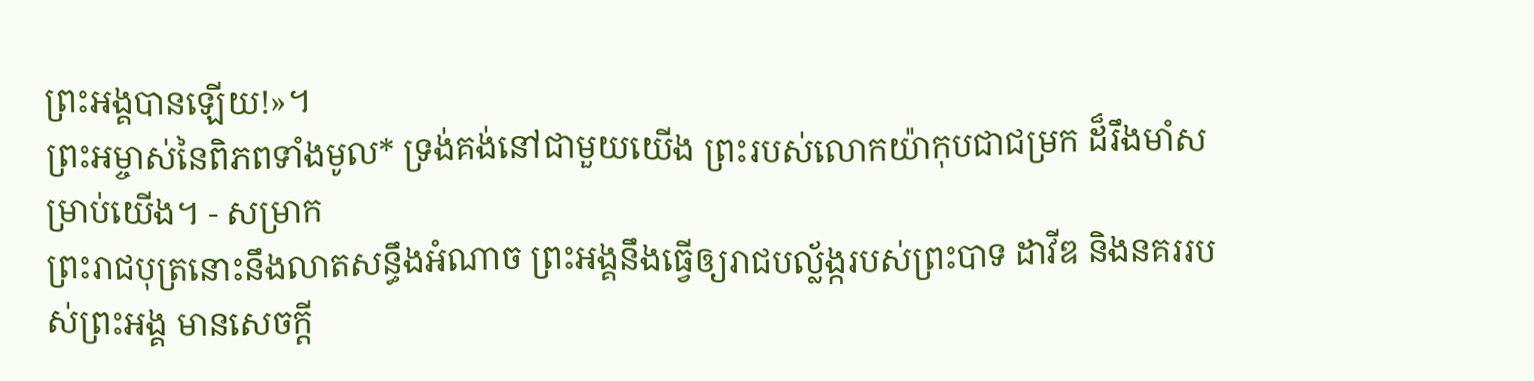ព្រះអង្គបានឡើយ!»។
ព្រះអម្ចាស់នៃពិភពទាំងមូល* ទ្រង់គង់នៅជាមួយយើង ព្រះរបស់លោកយ៉ាកុបជាជម្រក ដ៏រឹងមាំសម្រាប់យើង។ - សម្រាក
ព្រះរាជបុត្រនោះនឹងលាតសន្ធឹងអំណាច ព្រះអង្គនឹងធ្វើឲ្យរាជបល្ល័ង្ករបស់ព្រះបាទ ដាវីឌ និងនគររបស់ព្រះអង្គ មានសេចក្ដី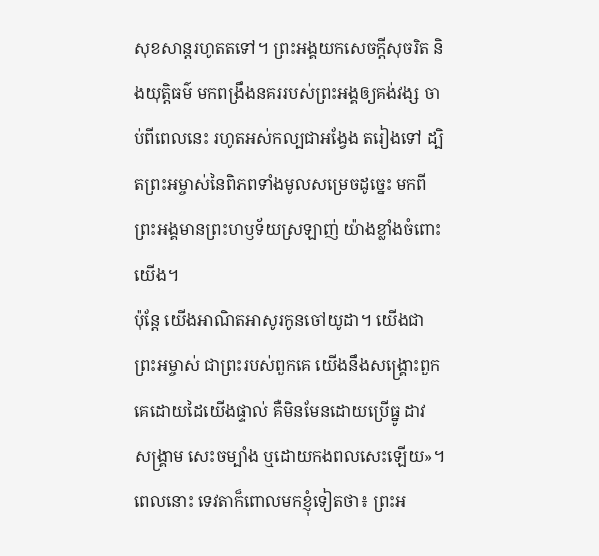សុខសាន្តរហូតតទៅ។ ព្រះអង្គយកសេចក្ដីសុចរិត និងយុត្តិធម៌ មកពង្រឹងនគររបស់ព្រះអង្គឲ្យគង់វង្ស ចាប់ពីពេលនេះ រហូតអស់កល្បជាអង្វែង តរៀងទៅ ដ្បិតព្រះអម្ចាស់នៃពិភពទាំងមូលសម្រេចដូច្នេះ មកពីព្រះអង្គមានព្រះហឫទ័យស្រឡាញ់ យ៉ាងខ្លាំងចំពោះយើង។
ប៉ុន្តែ យើងអាណិតអាសូរកូនចៅយូដា។ យើងជាព្រះអម្ចាស់ ជាព្រះរបស់ពួកគេ យើងនឹងសង្គ្រោះពួកគេដោយដៃយើងផ្ទាល់ គឺមិនមែនដោយប្រើធ្នូ ដាវ សង្គ្រាម សេះចម្បាំង ឬដោយកងពលសេះឡើយ»។
ពេលនោះ ទេវតាក៏ពោលមកខ្ញុំទៀតថា៖ ព្រះអ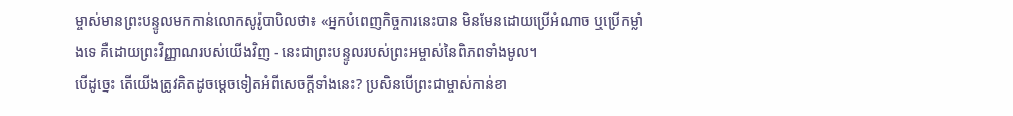ម្ចាស់មានព្រះបន្ទូលមកកាន់លោកសូរ៉ូបាបិលថា៖ «អ្នកបំពេញកិច្ចការនេះបាន មិនមែនដោយប្រើអំណាច ឬប្រើកម្លាំងទេ គឺដោយព្រះវិញ្ញាណរបស់យើងវិញ - នេះជាព្រះបន្ទូលរបស់ព្រះអម្ចាស់នៃពិភពទាំងមូល។
បើដូច្នេះ តើយើងត្រូវគិតដូចម្ដេចទៀតអំពីសេចក្ដីទាំងនេះ? ប្រសិនបើព្រះជាម្ចាស់កាន់ខា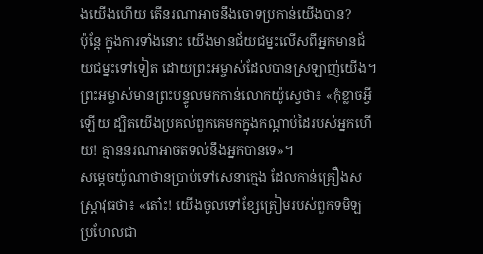ងយើងហើយ តើនរណាអាចនឹងចោទប្រកាន់យើងបាន?
ប៉ុន្តែ ក្នុងការទាំងនោះ យើងមានជ័យជម្នះលើសពីអ្នកមានជ័យជម្នះទៅទៀត ដោយព្រះអម្ចាស់ដែលបានស្រឡាញ់យើង។
ព្រះអម្ចាស់មានព្រះបន្ទូលមកកាន់លោកយ៉ូស្វេថា៖ «កុំខ្លាចអ្វីឡើយ ដ្បិតយើងប្រគល់ពួកគេមកក្នុងកណ្ដាប់ដៃរបស់អ្នកហើយ! គ្មាននរណាអាចតទល់នឹងអ្នកបានទេ»។
សម្ដេចយ៉ូណាថានប្រាប់ទៅសេនាក្មេង ដែលកាន់គ្រឿងសស្ត្រាវុធថា៖ «តោ៎ះ! យើងចូលទៅខ្សែត្រៀមរបស់ពួកទមិឡ ប្រហែលជា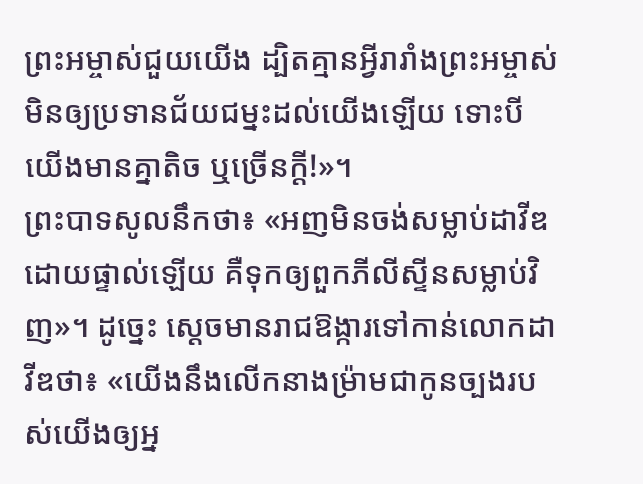ព្រះអម្ចាស់ជួយយើង ដ្បិតគ្មានអ្វីរារាំងព្រះអម្ចាស់មិនឲ្យប្រទានជ័យជម្នះដល់យើងឡើយ ទោះបីយើងមានគ្នាតិច ឬច្រើនក្ដី!»។
ព្រះបាទសូលនឹកថា៖ «អញមិនចង់សម្លាប់ដាវីឌដោយផ្ទាល់ឡើយ គឺទុកឲ្យពួកភីលីស្ទីនសម្លាប់វិញ»។ ដូច្នេះ ស្ដេចមានរាជឱង្ការទៅកាន់លោកដាវីឌថា៖ «យើងនឹងលើកនាងម៉្រាមជាកូនច្បងរបស់យើងឲ្យអ្ន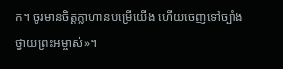ក។ ចូរមានចិត្តក្លាហានបម្រើយើង ហើយចេញទៅច្បាំងថ្វាយព្រះអម្ចាស់»។